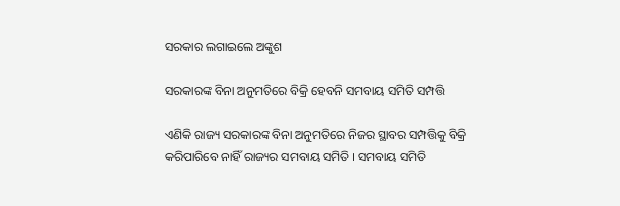ସରକାର ଲଗାଇଲେ ଅଙ୍କୁଶ

ସରକାରଙ୍କ ବିନା ଅନୁମତିରେ ବିକ୍ରି ହେବନି ସମବାୟ ସମିତି ସମ୍ପତ୍ତି

ଏଣିକି ରାଜ୍ୟ ସରକାରଙ୍କ ବିନା ଅନୁମତିରେ ନିଜର ସ୍ଥାବର ସମ୍ପତ୍ତିକୁ ବିକ୍ରି କରିପାରିବେ ନାହିଁ ରାଜ୍ୟର ସମବାୟ ସମିତି । ସମବାୟ ସମିତି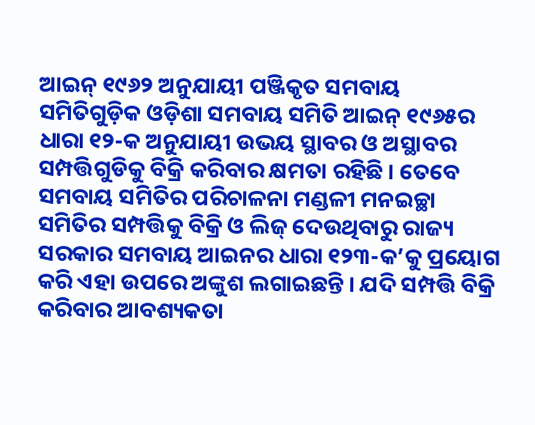ଆଇନ୍ ୧୯୬୨ ଅନୁଯାୟୀ ପଞ୍ଜିକୃତ ସମବାୟ ସମିତିଗୁଡ଼ିକ ଓଡ଼ିଶା ସମବାୟ ସମିତି ଆଇନ୍ ୧୯୬୫ର ଧାରା ୧୨-କ ଅନୁଯାୟୀ ଉଭୟ ସ୍ଥାବର ଓ ଅସ୍ଥାବର ସମ୍ପତ୍ତିଗୁଡିକୁ ବିକ୍ରି କରିବାର କ୍ଷମତା ରହିଛି । ତେବେ ସମବାୟ ସମିତିର ପରିଚାଳନା ମଣ୍ଡଳୀ ମନଇଚ୍ଛା ସମିତିର ସମ୍ପତ୍ତିକୁ ବିକ୍ରି ଓ ଲିଜ୍ ଦେଉଥିବାରୁ ରାଜ୍ୟ ସରକାର ସମବାୟ ଆଇନର ଧାରା ୧୨୩-କ’କୁ ପ୍ରୟୋଗ କରି ଏହା ଉପରେ ଅଙ୍କୁଶ ଲଗାଇଛନ୍ତି । ଯଦି ସମ୍ପତ୍ତି ବିକ୍ରି କରିବାର ଆବଶ୍ୟକତା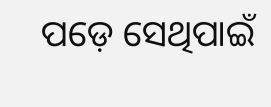ପଡ଼େ ସେଥିପାଇଁ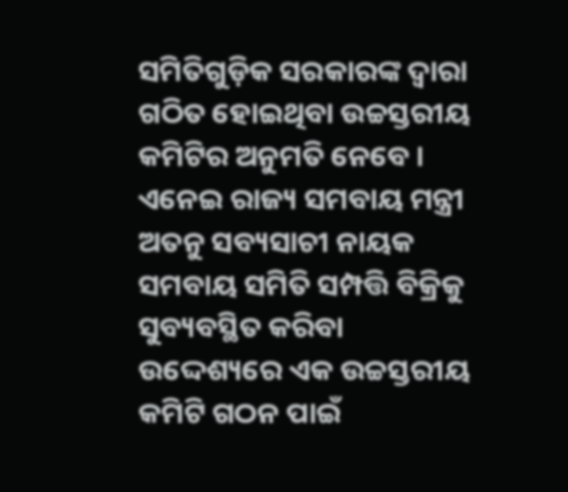ସମିତିଗୁଡ଼ିକ ସରକାରଙ୍କ ଦ୍ୱାରା ଗଠିତ ହୋଇଥିବା ଉଚ୍ଚସ୍ତରୀୟ କମିଟିର ଅନୁମତି ନେବେ । ଏନେଇ ରାଜ୍ୟ ସମବାୟ ମନ୍ତ୍ରୀ ଅତନୁ ସବ୍ୟସାଚୀ ନାୟକ ସମବାୟ ସମିତି ସମ୍ପତ୍ତି ବିକ୍ରିକୁ ସୁବ୍ୟବସ୍ଥିତ କରିବା ଉଦ୍ଦେଶ୍ୟରେ ଏକ ଉଚ୍ଚସ୍ତରୀୟ କମିଟି ଗଠନ ପାଇଁ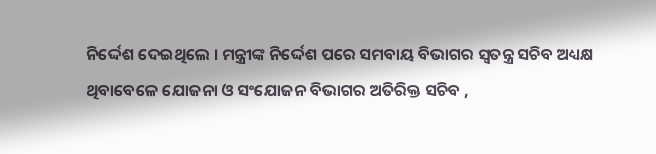ନିର୍ଦ୍ଦେଶ ଦେଇଥିଲେ । ମନ୍ତ୍ରୀଙ୍କ ନିର୍ଦ୍ଦେଶ ପରେ ସମବାୟ ବିଭାଗର ସ୍ୱତନ୍ତ୍ର ସଚିବ ଅଧ୍ୟକ୍ଷ ଥିବାବେଳେ ଯୋଜନା ଓ ସଂଯୋଜନ ବିଭାଗର ଅତିରିକ୍ତ ସଚିବ ,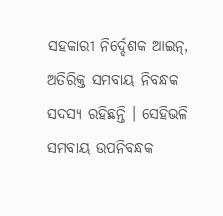ସହକାରୀ ନିର୍ଦ୍ଦେଶକ ଆଇନ୍‌, ଅତିରିକ୍ତ ସମବାୟ ନିବନ୍ଧକ ସଦସ୍ୟ ରହିଛନ୍ତି । ସେହିଭଳି ସମବାୟ ଉପନିବନ୍ଧକ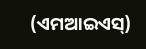(ଏମଆଇଏସ୍‌)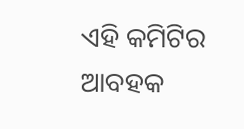ଏହି କମିଟିର ଆବହକ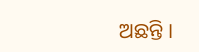ଅଛନ୍ତି ।